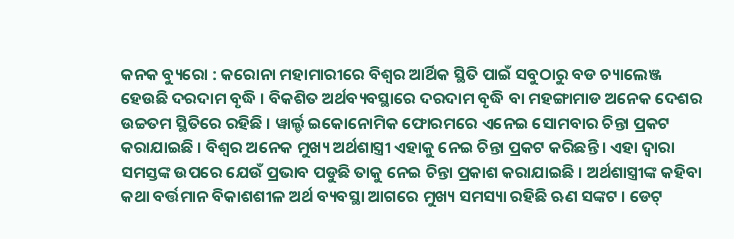କନକ ବ୍ୟୁରୋ : କରୋନା ମହାମାରୀରେ ବିଶ୍ୱର ଆର୍ଥିକ ସ୍ଥିତି ପାଇଁ ସବୁଠାରୁ ବଡ ଚ୍ୟାଲେଞ୍ଜ ହେଉଛି ଦରଦାମ ବୃଦ୍ଧି । ବିକଶିତ ଅର୍ଥବ୍ୟବସ୍ଥାରେ ଦରଦାମ ବୃଦ୍ଧି ବା ମହଙ୍ଗାମାଡ ଅନେକ ଦେଶର ଉଚ୍ଚତମ ସ୍ଥିତିରେ ରହିଛି । ୱାର୍ଲ୍ଡ ଇକୋନୋମିକ ଫୋରମରେ ଏନେଇ ସୋମବାର ଚିନ୍ତା ପ୍ରକଟ କରାଯାଇଛି । ବିଶ୍ୱର ଅନେକ ମୁଖ୍ୟ ଅର୍ଥଶାସ୍ତ୍ରୀ ଏହାକୁ ନେଇ ଚିନ୍ତା ପ୍ରକଟ କରିଛନ୍ତି । ଏହା ଦ୍ୱାରା ସମସ୍ତଙ୍କ ଉପରେ ଯେଉଁ ପ୍ରଭାବ ପଡୁଛି ତାକୁ ନେଇ ଚିନ୍ତା ପ୍ରକାଶ କରାଯାଇଛି । ଅର୍ଥଶାସ୍ତ୍ରୀଙ୍କ କହିବା କଥା ବର୍ତ୍ତମାନ ବିକାଶଶୀଳ ଅର୍ଥ ବ୍ୟବସ୍ଥା ଆଗରେ ମୁଖ୍ୟ ସମସ୍ୟା ରହିଛି ଋଣ ସଙ୍କଟ । ଡେଟ୍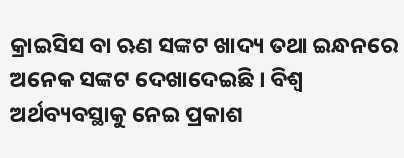କ୍ରାଇସିସ ବା ଋଣ ସଙ୍କଟ ଖାଦ୍ୟ ତଥା ଇନ୍ଧନରେ ଅନେକ ସଙ୍କଟ ଦେଖାଦେଇଛି । ବିଶ୍ୱ ଅର୍ଥବ୍ୟବସ୍ଥାକୁ ନେଇ ପ୍ରକାଶ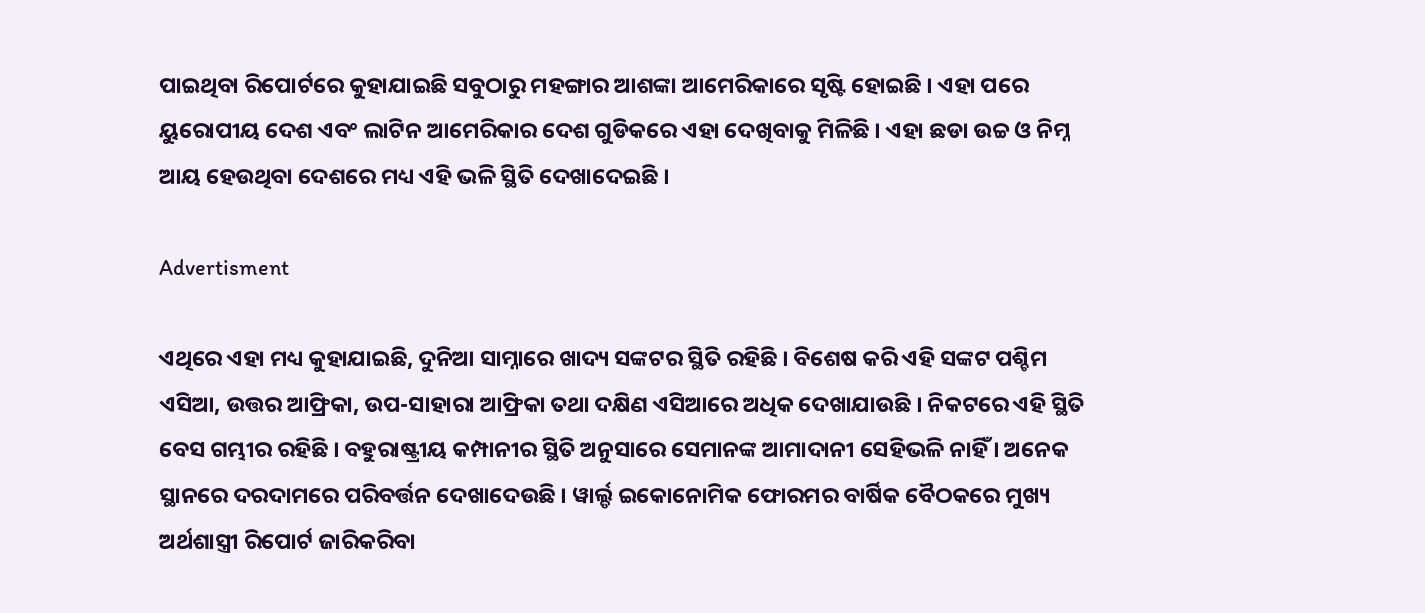ପାଇଥିବା ରିପୋର୍ଟରେ କୁହାଯାଇଛି ସବୁଠାରୁ ମହଙ୍ଗାର ଆଶଙ୍କା ଆମେରିକାରେ ସୃଷ୍ଟି ହୋଇଛି । ଏହା ପରେ ୟୁରୋପୀୟ ଦେଶ ଏବଂ ଲାଟିନ ଆମେରିକାର ଦେଶ ଗୁଡିକରେ ଏହା ଦେଖିବାକୁ ମିଳିଛି । ଏହା ଛଡା ଉଚ୍ଚ ଓ ନିମ୍ନ ଆୟ ହେଉଥିବା ଦେଶରେ ମଧ୍ୟ ଏହି ଭଳି ସ୍ଥିତି ଦେଖାଦେଇଛି ।

Advertisment

ଏଥିରେ ଏହା ମଧ୍ୟ କୁହାଯାଇଛି, ଦୁନିଆ ସାମ୍ନାରେ ଖାଦ୍ୟ ସଙ୍କଟର ସ୍ଥିତି ରହିଛି । ବିଶେଷ କରି ଏହି ସଙ୍କଟ ପଶ୍ଚିମ ଏସିଆ, ଉତ୍ତର ଆଫ୍ରିକା, ଉପ-ସାହାରା ଆଫ୍ରିକା ତଥା ଦକ୍ଷିଣ ଏସିଆରେ ଅଧିକ ଦେଖାଯାଉଛି । ନିକଟରେ ଏହି ସ୍ଥିତି ବେସ ଗମ୍ଭୀର ରହିଛି । ବହୁରାଷ୍ଟ୍ରୀୟ କମ୍ପାନୀର ସ୍ଥିତି ଅନୁସାରେ ସେମାନଙ୍କ ଆମାଦାନୀ ସେହିଭଳି ନାହିଁ । ଅନେକ ସ୍ଥାନରେ ଦରଦାମରେ ପରିବର୍ତ୍ତନ ଦେଖାଦେଉଛି । ୱାର୍ଲ୍ଡ ଇକୋନୋମିକ ଫୋରମର ବାର୍ଷିକ ବୈଠକରେ ମୁଖ୍ୟ ଅର୍ଥଶାସ୍ତ୍ରୀ ରିପୋର୍ଟ ଜାରିକରିବା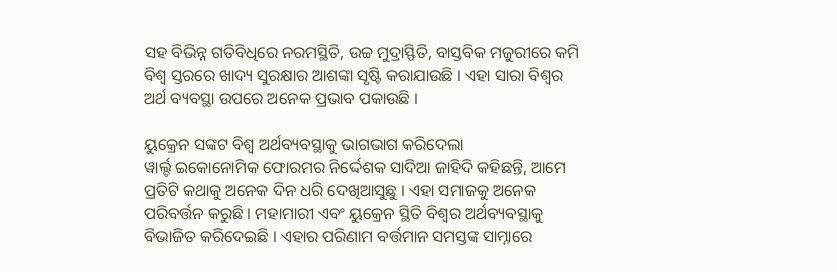ସହ ବିଭିନ୍ନ ଗତିବିଧିରେ ନରମସ୍ଥିତି, ଉଚ୍ଚ ମୁଦ୍ରାସ୍ଫିତି, ବାସ୍ତବିକ ମଜୁରୀରେ କମି ବିଶ୍ୱ ସ୍ତରରେ ଖାଦ୍ୟ ସୁରକ୍ଷାର ଆଶଙ୍କା ସୃଷ୍ଟି କରାଯାଉଛି । ଏହା ସାରା ବିଶ୍ୱର ଅର୍ଥ ବ୍ୟବସ୍ଥା ଉପରେ ଅନେକ ପ୍ରଭାବ ପକାଉଛି ।

ୟୁକ୍ରେନ ସଙ୍କଟ ବିଶ୍ୱ ଅର୍ଥବ୍ୟବସ୍ଥାକୁ ଭାଗଭାଗ କରିଦେଲା
ୱାର୍ଲ୍ଡ ଇକୋନୋମିକ ଫୋରମର ନିର୍ଦ୍ଦେଶକ ସାଦିଆ ଜାହିଦି କହିଛନ୍ତି, ଆମେ ପ୍ରତିଟି କଥାକୁ ଅନେକ ଦିନ ଧରି ଦେଖିଆସୁଛୁ । ଏହା ସମାଜକୁ ଅନେକ ପରିବର୍ତ୍ତନ କରୁଛି । ମହାମାରୀ ଏବଂ ୟୁକ୍ରେନ ସ୍ଥିତି ବିଶ୍ୱର ଅର୍ଥବ୍ୟବସ୍ଥାକୁ ବିଭାଜିତ କରିଦେଇଛି । ଏହାର ପରିଣାମ ବର୍ତ୍ତମାନ ସମସ୍ତଙ୍କ ସାମ୍ନାରେ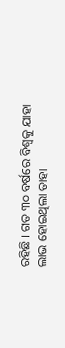ରହିଛି । ଗତ ୩୦ ବର୍ଷରେ ବିଶ୍ୱକୁ ଯାହା ଲାଭ ହୋଇଥିଲା ତାହା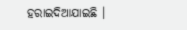ହରାଇଦିଆଯାଇଛି ।